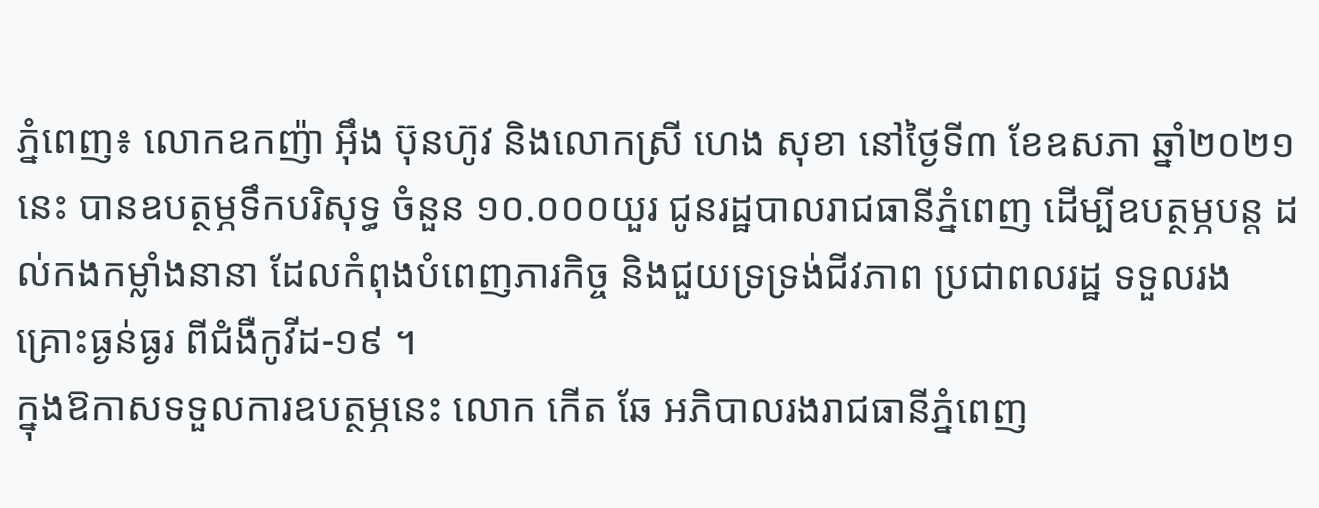ភ្នំពេញ៖ លោកឧកញ៉ា អ៊ឹង ប៊ុនហ៊ូវ និងលោកស្រី ហេង សុខា នៅថ្ងៃទី៣ ខែឧសភា ឆ្នាំ២០២១នេះ បានឧបត្ថម្ភទឹកបរិសុទ្ធ ចំនួន ១០.០០០យួរ ជូនរដ្ឋបាលរាជធានីភ្នំពេញ ដើម្បីឧបត្ថម្ភបន្ត ដល់កងកម្លាំងនានា ដែលកំពុងបំពេញភារកិច្ច និងជួយទ្រទ្រង់ជីវភាព ប្រជាពលរដ្ឋ ទទួលរងគ្រោះធ្ងន់ធ្ងរ ពីជំងឺកូវីដ-១៩ ។
ក្នុងឱកាសទទួលការឧបត្ថម្ភនេះ លោក កើត ឆែ អភិបាលរងរាជធានីភ្នំពេញ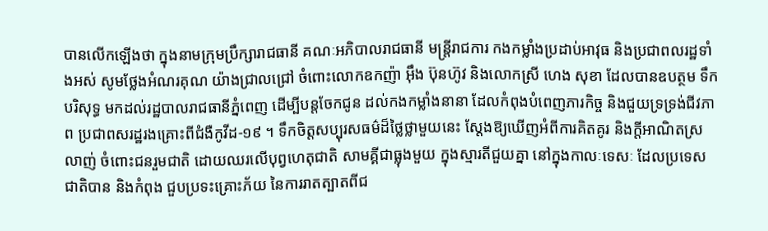បានលើកឡើងថា ក្នុងនាមក្រុមប្រឹក្សារាជធានី គណៈអភិបាលរាជធានី មន្ត្រីរាជការ កងកម្លាំងប្រដាប់អាវុធ និងប្រជាពលរដ្ឋទាំងអស់ សូមថ្លែងអំណរគុណ យ៉ាងជ្រាលជ្រៅ ចំពោះលោកឧកញ៉ា អ៊ឹង ប៊ុនហ៊ូវ និងលោកស្រី ហេង សុខា ដែលបានឧបត្ថម ទឹកបរិសុទ្ធ មកដល់រដ្ឋបាលរាជធានីភ្នំពេញ ដើម្បីបន្តចែកជូន ដល់កងកម្លាំងនានា ដែលកំពុងបំពេញភារកិច្ច និងជួយទ្រទ្រង់ជីវភាព ប្រជាពសរដ្ឋរងគ្រោះពីជំងឺកូវីដ-១៩ ។ ទឹកចិត្តសប្បុរសធម៌ដ៏ថ្លៃថ្លាមួយនេះ ស្តែងឱ្យឃើញអំពីការគិតគូរ និងក្ដីអាណិតស្រលាញ់ ចំពោះជនរួមជាតិ ដោយឈរលើបុព្វហេតុជាតិ សាមគ្គីជាធ្លុងមួយ ក្នុងស្មារតីជួយគ្នា នៅក្នុងកាលៈទេសៈ ដែលប្រទេសជាតិបាន និងកំពុង ជួបប្រទះគ្រោះភ័យ នៃការរាតត្បាតពីជ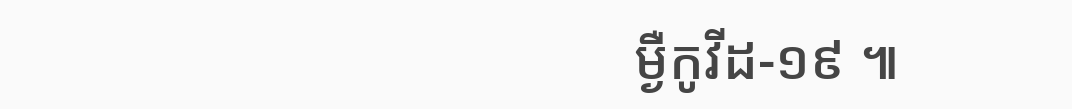ម្ងឺកូវីដ-១៩ ៕